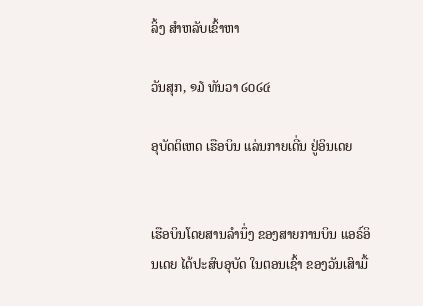ລິ້ງ ສຳຫລັບເຂົ້າຫາ

ວັນສຸກ, ໑໓ ທັນວາ ໒໐໒໔

ອຸບັດຕິເຫດ ເຮືອບິນ ແລ່ນກາຍເດີ່ນ ຢູ່ອິນເດຍ


ເຮືອບິນໂດຍສານລຳນຶ່ງ ຂອງສາຍການບິນ ແອຣ໌ອິນເດຍ ໄດ້ປະສົບອຸບັດ ໃນຕອນເຊົ້າ ຂອງວັນເສົາມື້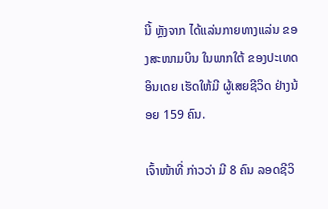ນີ້ ຫຼັງຈາກ ໄດ້ແລ່ນກາຍທາງແລ່ນ ຂອງສະໜາມບິນ ໃນພາກໃຕ້ ຂອງປະເທດອິນເດຍ ເຮັດໃຫ້ມີ ຜູ້ເສຍຊີວິດ ຢ່າງນ້ອຍ 159 ຄົນ.

ເຈົ້າໜ້າທີ່ ກ່າວວ່າ ມີ 8 ຄົນ ລອດຊີວິ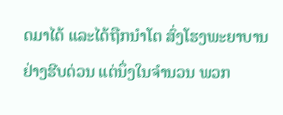ດມາໄດ້ ແລະໄດ້ຖືກນຳໂຕ ສົ່ງໂຮງພະຍາບານ ຢ່າງຮີບດ່ວນ ແຕ່ນຶ່ງໃນຈຳນວນ ພວກ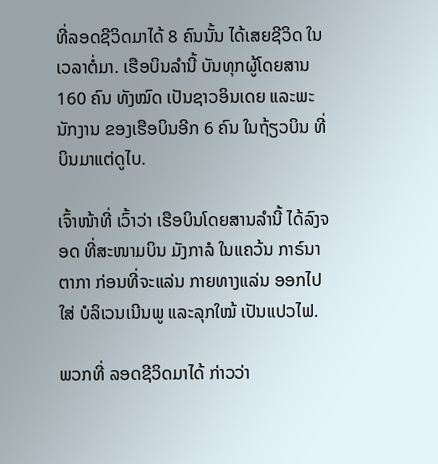ທີ່ລອດຊີວິດມາໄດ້ 8 ຄົນນັ້ນ ໄດ້ເສຍຊີວິດ ໃນເວລາຕໍ່ມາ. ເຮືອບິນລຳນີ້ ບັນທຸກຜູ້ໂດຍສານ 160 ຄົນ ທັງໝົດ ເປັນຊາວອິນເດຍ ແລະພະນັກງານ ຂອງເຮືອບິນອີກ 6 ຄົນ ໃນຖ້ຽວບິນ ທີ່ບິນມາແຕ່ດູໄບ.

ເຈົ້າໜ້າທີ່ ເວົ້າວ່າ ເຮືອບິນໂດຍສານລຳນີ້ ໄດ້ລົງຈອດ ທີ່ສະໜາມບິນ ມັງກາລໍ ໃນແຄວ້ນ ກາຣ໌ນາຕາກາ ກ່ອນທີ່ຈະແລ່ນ ກາຍທາງແລ່ນ ອອກໄປໃສ່ ບໍລິເວນເນີນພູ ແລະລຸກໃໝ້ ເປັນແປວໄຟ.

ພວກທີ່ ລອດຊີວິດມາໄດ້ ກ່າວວ່າ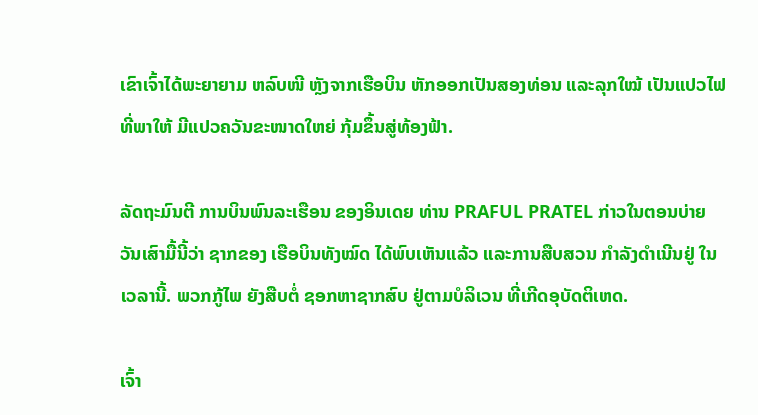ເຂົາເຈົ້າໄດ້ພະຍາຍາມ ຫລົບໜີ ຫຼັງຈາກເຮືອບິນ ຫັກອອກເປັນສອງທ່ອນ ແລະລຸກໃໝ້ ເປັນແປວໄຟ ທີ່ພາໃຫ້ ມີແປວຄວັນຂະໜາດໃຫຍ່ ກຸ້ມຂຶ້ນສູ່ທ້ອງຟ້າ.

ລັດຖະມົນຕີ ການບິນພົນລະເຮືອນ ຂອງອິນເດຍ ທ່ານ PRAFUL PRATEL ກ່າວໃນຕອນບ່າຍ ວັນເສົາມື້ນີ້ວ່າ ຊາກຂອງ ເຮືອບິນທັງໝົດ ໄດ້ພົບເຫັນແລ້ວ ແລະການສືບສວນ ກຳລັງດຳເນີນຢູ່ ໃນເວລານີ້. ພວກກູ້ໄພ ຍັງສືບຕໍ່ ຊອກຫາຊາກສົບ ຢູ່ຕາມບໍລິເວນ ທີ່ເກີດອຸບັດຕິເຫດ.

ເຈົ້າ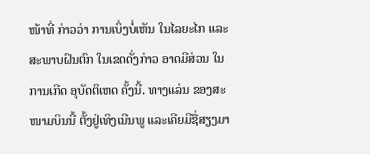ໜ້າທີ່ ກ່າວວ່າ ການເບິ່ງບໍ່ເຫັນ ໃນໄລຍະໄກ ແລະສະພາບຝົນຕົກ ໃນເຂດດັ່ງກ່າວ ອາດມີສ່ວນ ໃນການເກີດ ອຸບັດຕິເຫດ ຄັ້ງນີ້. ທາງແລ່ນ ຂອງສະໜາມບິນນີ້ ຕັ້ງຢູ່ເທິງເນີນພູ ແລະເຄີຍມີຊື່ສຽງມາ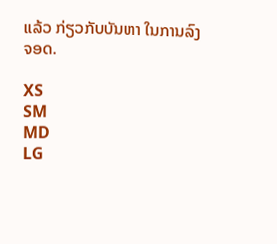ແລ້ວ ກ່ຽວກັບບັນຫາ ໃນການລົງຈອດ.

XS
SM
MD
LG